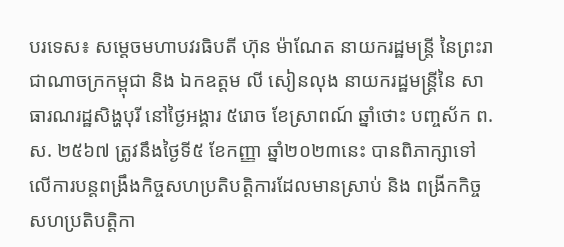បរទេស៖ សម្តេចមហាបវរធិបតី ហ៊ុន ម៉ាណែត នាយករដ្ឋមន្រ្តី នៃព្រះរាជាណាចក្រកម្ពុជា និង ឯកឧត្តម លី សៀនលុង នាយករដ្ឋមន្រ្តីនៃ សាធារណរដ្ឋសិង្ហបុរី នៅថ្ងៃអង្គារ ៥រោច ខែស្រាពណ៍ ឆ្នាំថោះ បញ្ចស័ក ព.ស. ២៥៦៧ ត្រូវនឹងថ្ងៃទី៥ ខែកញ្ញា ឆ្នាំ២០២៣នេះ បានពិភាក្សាទៅលើការបន្តពង្រឹងកិច្ចសហប្រតិបត្តិការដែលមានស្រាប់ និង ពង្រីកកិច្ចសហប្រតិបត្តិកា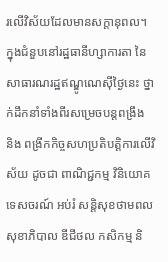រលើវិស័យដែលមានសក្ដានុពល។
ក្នុងជំនួបនៅរដ្ឋធានីហ្សាការតា នៃសាធារណរដ្ឋឥណ្ឌូណេស៊ីថ្ងៃនេះ ថ្នាក់ដឹកនាំទាំងពីរសម្រេចបន្តពង្រឹង និង ពង្រីកកិច្ចសហប្រតិបត្តិការលើវិស័យ ដូចជា ពាណិជ្ជកម្ម វិនិយោគ ទេសចរណ៍ អប់រំ សន្តិសុខថាមពល សុខាភិបាល ឌីជីថល កសិកម្ម និ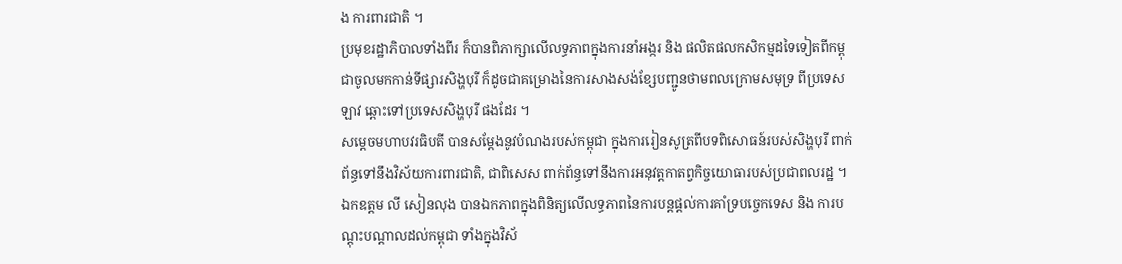ង ការពារជាតិ ។
ប្រមុខរដ្ឋាភិបាលទាំងពីរ ក៏បានពិភាក្សាលើលទ្ធភាពក្នុងការនាំអង្ករ និង ផលិតផលកសិកម្មដទៃទៀតពីកម្ពុជាចូលមកកាន់ទីផ្សារសិង្ហបុរី ក៏ដូចជាគម្រោងនៃការសាងសង់ខ្សែបញ្ជូនថាមពលក្រោមសមុទ្រ ពីប្រទេសឡាវ ឆ្ពោះទៅប្រទេសសិង្ហបុរី ផងដែរ ។
សម្តេចមហាបវរធិបតី បានសម្តែងនូវបំណងរបស់កម្ពុជា ក្នុងការរៀនសូត្រពីបទពិសោធន៍របស់សិង្ហបុរី ពាក់ព័ន្ធទៅនឹងវិស័យការពារជាតិ, ជាពិសេស ពាក់ព័ន្ធទៅនឹងការអនុវត្តកាតព្វកិច្ចយោធារបស់ប្រជាពលរដ្ឋ ។
ឯកឧត្តម លី សៀនលុង បានឯកភាពក្នុងពិនិត្យលើលទ្ធភាពនៃការបន្តផ្តល់ការគាំទ្របច្ចេកទេស និង ការបណ្តុះបណ្តាលដល់កម្ពុជា ទាំងក្នុងវិស័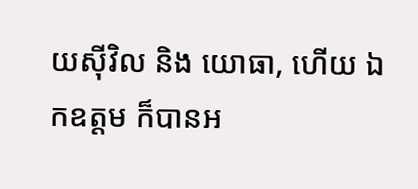យស៊ីវិល និង យោធា, ហើយ ឯកឧត្តម ក៏បានអ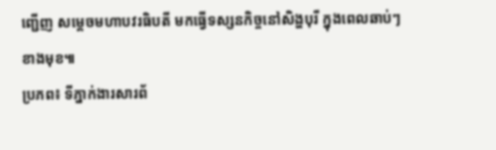ញ្ជើញ សម្តេចមហាបវរធិបតី មកធ្វើទស្សនកិច្ចនៅសិង្ហបុរី ក្នុងពេលឆាប់ៗខាងមុខ៕
ប្រភព៖ ទីភ្នាក់ងារសារព័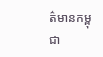ត៌មានកម្ពុជា